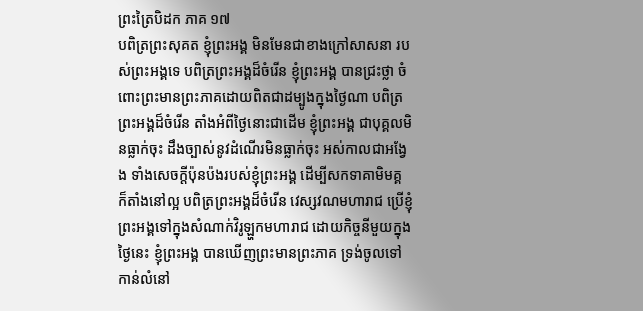ព្រះត្រៃបិដក ភាគ ១៧
បពិត្រព្រះសុគត ខ្ញុំព្រះអង្គ មិនមែនជាខាងក្រៅសាសនា របស់ព្រះអង្គទេ បពិត្រព្រះអង្គដ៏ចំរើន ខ្ញុំព្រះអង្គ បានជ្រះថ្លា ចំពោះព្រះមានព្រះភាគដោយពិតជាដម្បូងក្នុងថ្ងៃណា បពិត្រព្រះអង្គដ៏ចំរើន តាំងអំពីថ្ងៃនោះជាដើម ខ្ញុំព្រះអង្គ ជាបុគ្គលមិនធ្លាក់ចុះ ដឹងច្បាស់នូវដំណើរមិនធ្លាក់ចុះ អស់កាលជាអង្វែង ទាំងសេចក្តីប៉ុនប៉ងរបស់ខ្ញុំព្រះអង្គ ដើម្បីសកទាគាមិមគ្គ ក៏តាំងនៅល្អ បពិត្រព្រះអង្គដ៏ចំរើន វេស្សវណមហារាជ ប្រើខ្ញុំព្រះអង្គទៅក្នុងសំណាក់វិរូឡ្ហកមហារាជ ដោយកិច្ចនីមួយក្នុងថ្ងៃនេះ ខ្ញុំព្រះអង្គ បានឃើញព្រះមានព្រះភាគ ទ្រង់ចូលទៅកាន់លំនៅ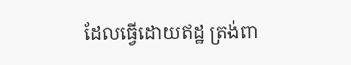ដែលធ្វើដោយឥដ្ឋ ត្រង់ពា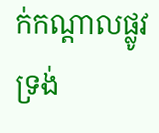ក់កណ្តាលផ្លូវ ទ្រង់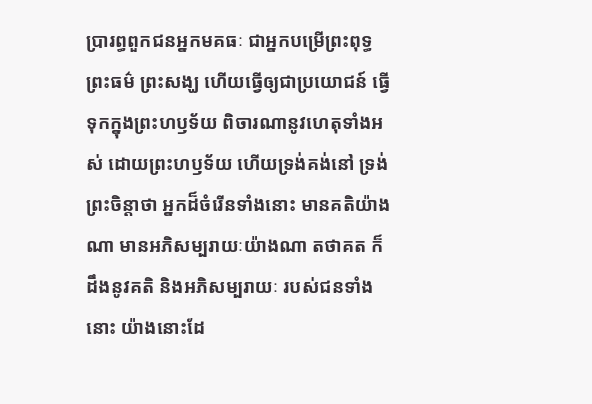ប្រារព្ធពួកជនអ្នកមគធៈ ជាអ្នកបម្រើព្រះពុទ្ធ ព្រះធម៌ ព្រះសង្ឃ ហើយធ្វើឲ្យជាប្រយោជន៍ ធ្វើទុកក្នុងព្រះហឫទ័យ ពិចារណានូវហេតុទាំងអស់ ដោយព្រះហឫទ័យ ហើយទ្រង់គង់នៅ ទ្រង់ព្រះចិន្តាថា អ្នកដ៏ចំរើនទាំងនោះ មានគតិយ៉ាងណា មានអភិសម្បរាយៈយ៉ាងណា តថាគត ក៏ដឹងនូវគតិ និងអភិសម្បរាយៈ របស់ជនទាំងនោះ យ៉ាងនោះដែ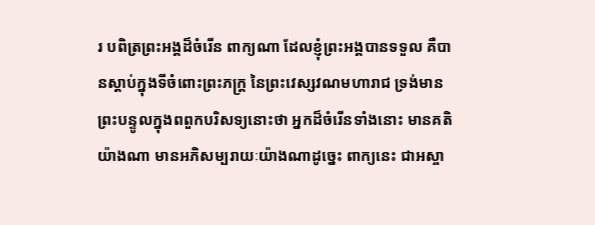រ បពិត្រព្រះអង្គដ៏ចំរើន ពាក្យណា ដែលខ្ញុំព្រះអង្គបានទទួល គឺបានស្តាប់ក្នុងទីចំពោះព្រះភក្ត្រ នៃព្រះវេស្សវណមហារាជ ទ្រង់មានព្រះបន្ទូលក្នុងពពួកបរិសទ្យនោះថា អ្នកដ៏ចំរើនទាំងនោះ មានគតិយ៉ាងណា មានអភិសម្បរាយៈយ៉ាងណាដូច្នេះ ពាក្យនេះ ជាអស្ចា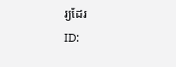រ្យដែរ
ID: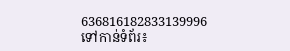636816182833139996
ទៅកាន់ទំព័រ៖